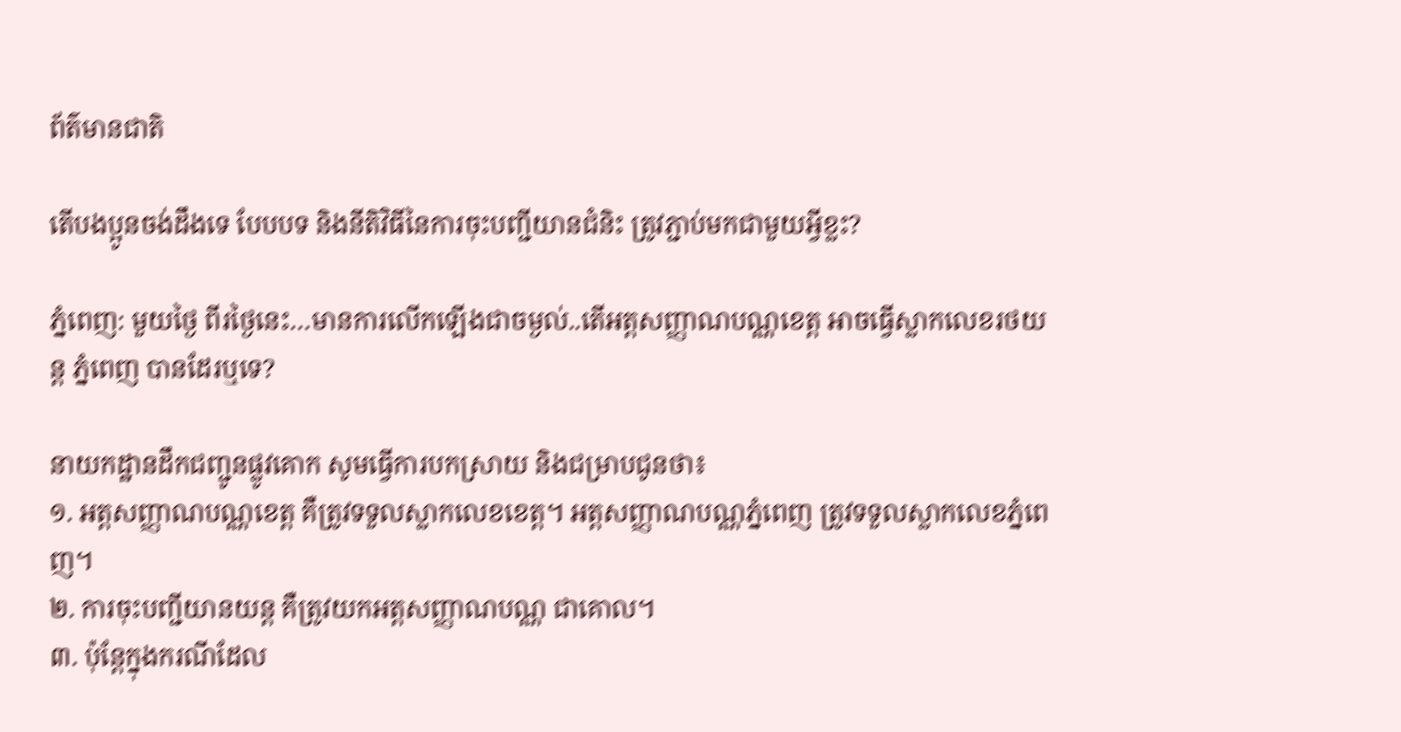ព័ត៌មានជាតិ

តើបងប្អូនចង់ដឹងទេ បែបបទ និងនីតិវិធីនៃការចុះបញ្ជីយានជំនិះ ត្រូវភ្ជាប់មកជាមួយអ្វីខ្លះ?

ភ្នំពេញ: មួយថ្ងៃ ពីរថ្ងៃនេះ…មានការលើកឡើងជាចម្ងល់..តើអត្តសញ្ញាណបណ្ណខេត្ត អាចធ្វើស្លាកលេខរថយន្ត ភ្នំពេញ បានដែរឬទេ?

នាយកដ្ឋានដឹកជញ្ជូនផ្លូវគោក សូមធ្វើការបកស្រាយ និងជម្រាបជូនថា៖
១. អត្តសញ្ញាណបណ្ណខេត្ត គឺត្រូវទទួលស្លាកលេខខេត្ត។ អត្តសញ្ញាណបណ្ណភ្នំពេញ ត្រូវទទួលស្លាកលេខភ្នំពេញ។
២. ការចុះបញ្ជីយានយន្ត គឺត្រូវយកអត្តសញ្ញាណបណ្ណ ជាគោល។
៣. ប៉ុន្តែក្នុងករណីដែល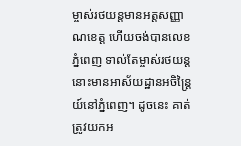ម្ចាស់រថយន្តមានអត្តសញ្ញាណខេត្ត ហើយចង់បានលេខភ្នំពេញ ទាល់តែម្ចាស់រថយន្តនោះមានអាស័យដ្ឋានអចិន្ត្រៃយ៍នៅភ្នំពេញ។ ដូចនេះ គាត់ត្រូវយកអ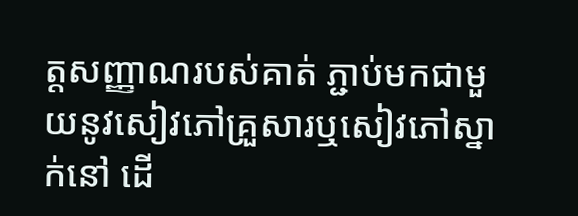ត្តសញ្ញាណរបស់គាត់ ភ្ជាប់មកជាមួយនូវសៀវភៅគ្រួសារឬសៀវភៅស្នាក់នៅ ដើ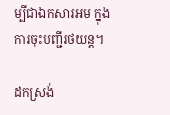ម្បីជាឯកសារអម ក្នុងការចុះបញ្ជីរថយន្ត។

ដកស្រង់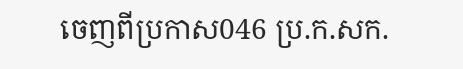ចេញពីប្រកាស046 ប្រ.ក.សក.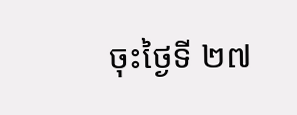ចុះថ្ងៃទី ២៧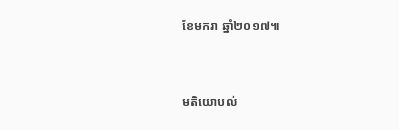ខែមករា ឆ្នាំ២០១៧៕


មតិយោបល់